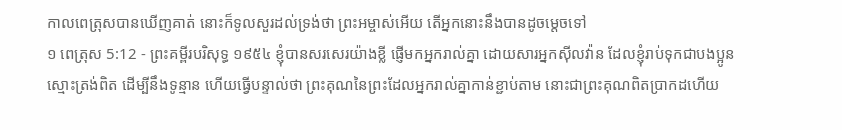កាលពេត្រុសបានឃើញគាត់ នោះក៏ទូលសួរដល់ទ្រង់ថា ព្រះអម្ចាស់អើយ តើអ្នកនោះនឹងបានដូចម្តេចទៅ
១ ពេត្រុស 5:12 - ព្រះគម្ពីរបរិសុទ្ធ ១៩៥៤ ខ្ញុំបានសរសេរយ៉ាងខ្លី ផ្ញើមកអ្នករាល់គ្នា ដោយសារអ្នកស៊ីលវ៉ាន ដែលខ្ញុំរាប់ទុកជាបងប្អូនស្មោះត្រង់ពិត ដើម្បីនឹងទូន្មាន ហើយធ្វើបន្ទាល់ថា ព្រះគុណនៃព្រះដែលអ្នករាល់គ្នាកាន់ខ្ជាប់តាម នោះជាព្រះគុណពិតប្រាកដហើយ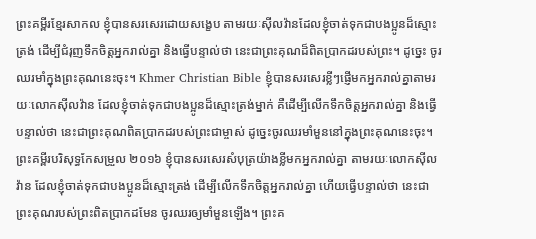ព្រះគម្ពីរខ្មែរសាកល ខ្ញុំបានសរសេរដោយសង្ខេប តាមរយៈស៊ីលវ៉ានដែលខ្ញុំចាត់ទុកជាបងប្អូនដ៏ស្មោះត្រង់ ដើម្បីជំរុញទឹកចិត្តអ្នករាល់គ្នា និងធ្វើបន្ទាល់ថា នេះជាព្រះគុណដ៏ពិតប្រាកដរបស់ព្រះ។ ដូច្នេះ ចូរឈរមាំក្នុងព្រះគុណនេះចុះ។ Khmer Christian Bible ខ្ញុំបានសរសេរខ្លីៗផ្ញើមកអ្នករាល់គ្នាតាមរយៈលោកស៊ីលវ៉ាន ដែលខ្ញុំចាត់ទុកជាបងប្អូនដ៏ស្មោះត្រង់ម្នាក់ គឺដើម្បីលើកទឹកចិត្ដអ្នករាល់គ្នា និងធ្វើបន្ទាល់ថា នេះជាព្រះគុណពិតប្រាកដរបស់ព្រះជាម្ចាស់ ដូច្នេះចូរឈរមាំមួននៅក្នុងព្រះគុណនេះចុះ។ ព្រះគម្ពីរបរិសុទ្ធកែសម្រួល ២០១៦ ខ្ញុំបានសរសេរសំបុត្រយ៉ាងខ្លីមកអ្នករាល់គ្នា តាមរយៈលោកស៊ីលវ៉ាន ដែលខ្ញុំចាត់ទុកជាបងប្អូនដ៏ស្មោះត្រង់ ដើម្បីលើកទឹកចិត្តអ្នករាល់គ្នា ហើយធ្វើបន្ទាល់ថា នេះជាព្រះគុណរបស់ព្រះពិតប្រាកដមែន ចូរឈរឲ្យមាំមួនឡើង។ ព្រះគ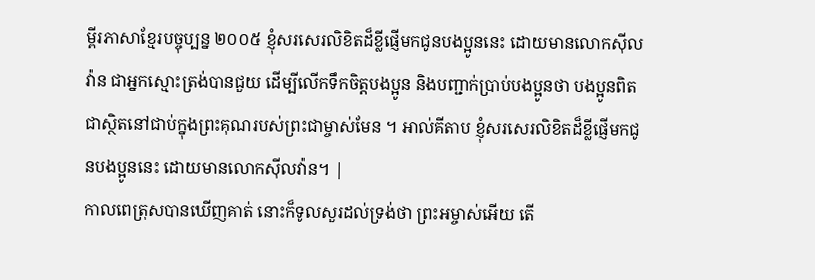ម្ពីរភាសាខ្មែរបច្ចុប្បន្ន ២០០៥ ខ្ញុំសរសេរលិខិតដ៏ខ្លីផ្ញើមកជូនបងប្អូននេះ ដោយមានលោកស៊ីលវ៉ាន ជាអ្នកស្មោះត្រង់បានជួយ ដើម្បីលើកទឹកចិត្តបងប្អូន និងបញ្ជាក់ប្រាប់បងប្អូនថា បងប្អូនពិតជាស្ថិតនៅជាប់ក្នុងព្រះគុណរបស់ព្រះជាម្ចាស់មែន ។ អាល់គីតាប ខ្ញុំសរសេរលិខិតដ៏ខ្លីផ្ញើមកជូនបងប្អូននេះ ដោយមានលោកស៊ីលវ៉ាន។ |
កាលពេត្រុសបានឃើញគាត់ នោះក៏ទូលសួរដល់ទ្រង់ថា ព្រះអម្ចាស់អើយ តើ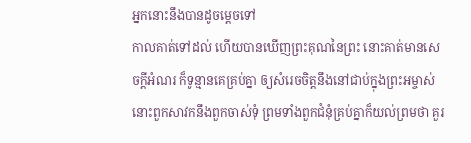អ្នកនោះនឹងបានដូចម្តេចទៅ
កាលគាត់ទៅដល់ ហើយបានឃើញព្រះគុណនៃព្រះ នោះគាត់មានសេចក្ដីអំណរ ក៏ទូន្មានគេគ្រប់គ្នា ឲ្យសំរេចចិត្តនឹងនៅជាប់ក្នុងព្រះអម្ចាស់
នោះពួកសាវកនឹងពួកចាស់ទុំ ព្រមទាំងពួកជំនុំគ្រប់គ្នាក៏យល់ព្រមថា គួរ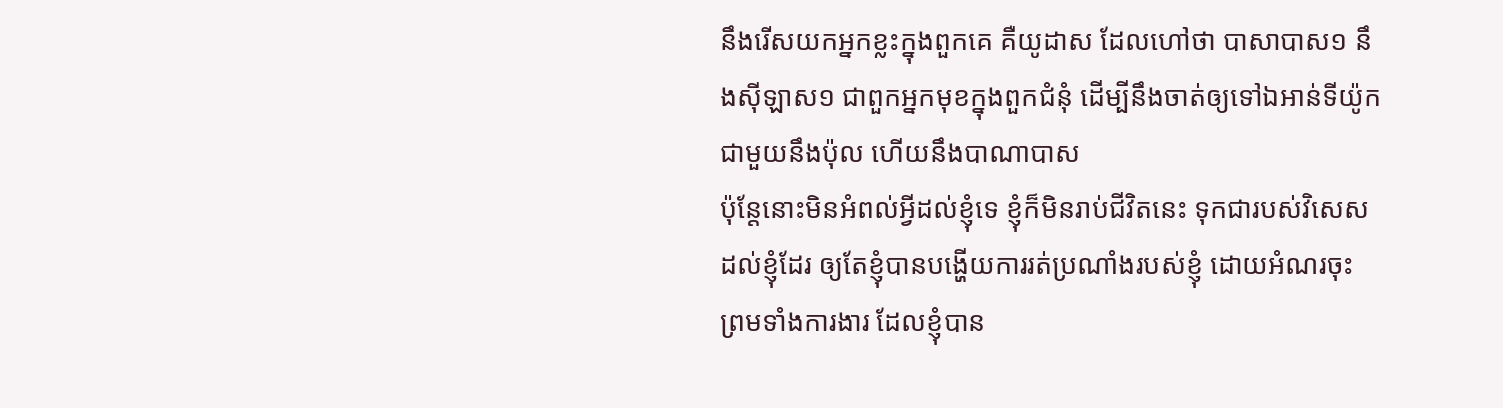នឹងរើសយកអ្នកខ្លះក្នុងពួកគេ គឺយូដាស ដែលហៅថា បាសាបាស១ នឹងស៊ីឡាស១ ជាពួកអ្នកមុខក្នុងពួកជំនុំ ដើម្បីនឹងចាត់ឲ្យទៅឯអាន់ទីយ៉ូក ជាមួយនឹងប៉ុល ហើយនឹងបាណាបាស
ប៉ុន្តែនោះមិនអំពល់អ្វីដល់ខ្ញុំទេ ខ្ញុំក៏មិនរាប់ជីវិតនេះ ទុកជារបស់វិសេសដល់ខ្ញុំដែរ ឲ្យតែខ្ញុំបានបង្ហើយការរត់ប្រណាំងរបស់ខ្ញុំ ដោយអំណរចុះ ព្រមទាំងការងារ ដែលខ្ញុំបាន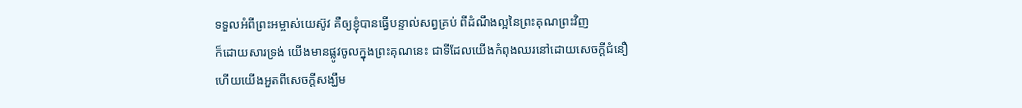ទទួលអំពីព្រះអម្ចាស់យេស៊ូវ គឺឲ្យខ្ញុំបានធ្វើបន្ទាល់សព្វគ្រប់ ពីដំណឹងល្អនៃព្រះគុណព្រះវិញ
ក៏ដោយសារទ្រង់ យើងមានផ្លូវចូលក្នុងព្រះគុណនេះ ជាទីដែលយើងកំពុងឈរនៅដោយសេចក្ដីជំនឿ ហើយយើងអួតពីសេចក្ដីសង្ឃឹម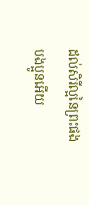ដល់សិរីល្អនៃព្រះផង
បងប្អូនអើយ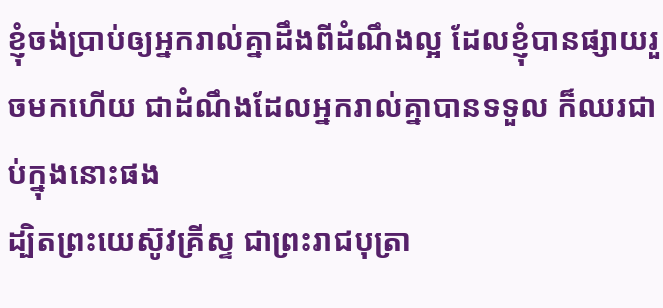ខ្ញុំចង់ប្រាប់ឲ្យអ្នករាល់គ្នាដឹងពីដំណឹងល្អ ដែលខ្ញុំបានផ្សាយរួចមកហើយ ជាដំណឹងដែលអ្នករាល់គ្នាបានទទួល ក៏ឈរជាប់ក្នុងនោះផង
ដ្បិតព្រះយេស៊ូវគ្រីស្ទ ជាព្រះរាជបុត្រា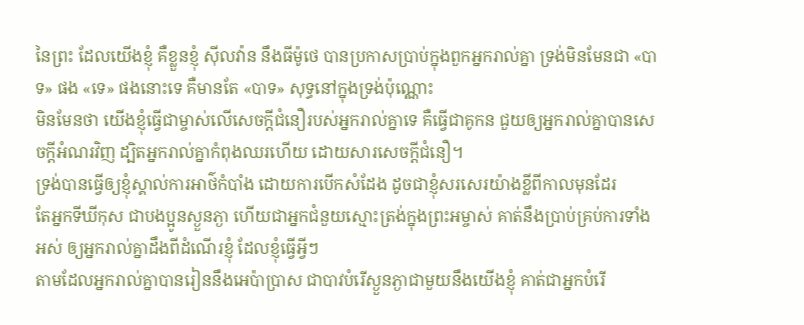នៃព្រះ ដែលយើងខ្ញុំ គឺខ្លួនខ្ញុំ ស៊ីលវ៉ាន នឹងធីម៉ូថេ បានប្រកាសប្រាប់ក្នុងពួកអ្នករាល់គ្នា ទ្រង់មិនមែនជា «បាទ» ផង «ទេ» ផងនោះទេ គឺមានតែ «បាទ» សុទ្ធនៅក្នុងទ្រង់ប៉ុណ្ណោះ
មិនមែនថា យើងខ្ញុំធ្វើជាម្ចាស់លើសេចក្ដីជំនឿរបស់អ្នករាល់គ្នាទេ គឺធ្វើជាគូកន ជួយឲ្យអ្នករាល់គ្នាបានសេចក្ដីអំណរវិញ ដ្បិតអ្នករាល់គ្នាកំពុងឈរហើយ ដោយសារសេចក្ដីជំនឿ។
ទ្រង់បានធ្វើឲ្យខ្ញុំស្គាល់ការអាថ៌កំបាំង ដោយការបើកសំដែង ដូចជាខ្ញុំសរសេរយ៉ាងខ្លីពីកាលមុនដែរ
តែអ្នកទីឃីកុស ជាបងប្អូនស្ងួនភ្ងា ហើយជាអ្នកជំនួយស្មោះត្រង់ក្នុងព្រះអម្ចាស់ គាត់នឹងប្រាប់គ្រប់ការទាំងអស់ ឲ្យអ្នករាល់គ្នាដឹងពីដំណើរខ្ញុំ ដែលខ្ញុំធ្វើអ្វីៗ
តាមដែលអ្នករាល់គ្នាបានរៀននឹងអេប៉ាប្រាស ជាបាវបំរើស្ងួនភ្ងាជាមួយនឹងយើងខ្ញុំ គាត់ជាអ្នកបំរើ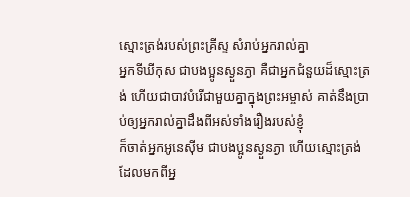ស្មោះត្រង់របស់ព្រះគ្រីស្ទ សំរាប់អ្នករាល់គ្នា
អ្នកទីឃីកុស ជាបងប្អូនស្ងួនភ្ងា គឺជាអ្នកជំនួយដ៏ស្មោះត្រង់ ហើយជាបាវបំរើជាមួយគ្នាក្នុងព្រះអម្ចាស់ គាត់នឹងប្រាប់ឲ្យអ្នករាល់គ្នាដឹងពីអស់ទាំងរឿងរបស់ខ្ញុំ
ក៏ចាត់អ្នកអូនេស៊ីម ជាបងប្អូនស្ងួនភ្ងា ហើយស្មោះត្រង់ ដែលមកពីអ្ន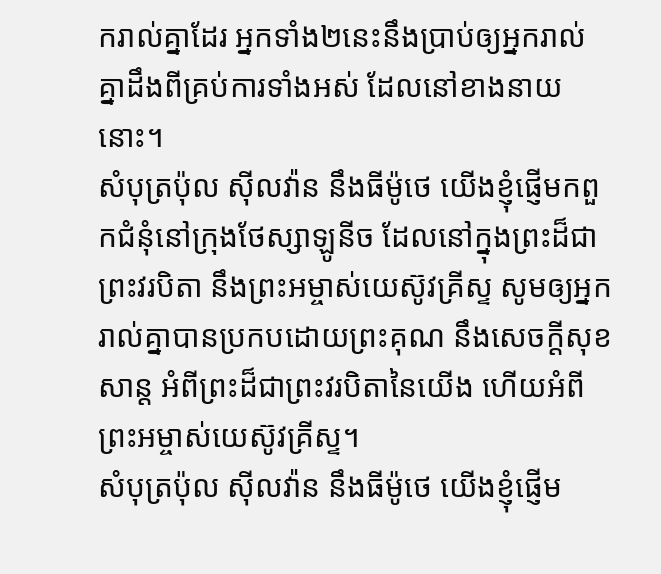ករាល់គ្នាដែរ អ្នកទាំង២នេះនឹងប្រាប់ឲ្យអ្នករាល់គ្នាដឹងពីគ្រប់ការទាំងអស់ ដែលនៅខាងនាយនោះ។
សំបុត្រប៉ុល ស៊ីលវ៉ាន នឹងធីម៉ូថេ យើងខ្ញុំផ្ញើមកពួកជំនុំនៅក្រុងថែស្សាឡូនីច ដែលនៅក្នុងព្រះដ៏ជាព្រះវរបិតា នឹងព្រះអម្ចាស់យេស៊ូវគ្រីស្ទ សូមឲ្យអ្នករាល់គ្នាបានប្រកបដោយព្រះគុណ នឹងសេចក្ដីសុខសាន្ត អំពីព្រះដ៏ជាព្រះវរបិតានៃយើង ហើយអំពីព្រះអម្ចាស់យេស៊ូវគ្រីស្ទ។
សំបុត្រប៉ុល ស៊ីលវ៉ាន នឹងធីម៉ូថេ យើងខ្ញុំផ្ញើម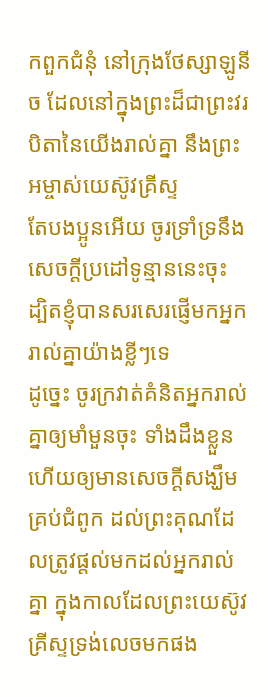កពួកជំនុំ នៅក្រុងថែស្សាឡូនីច ដែលនៅក្នុងព្រះដ៏ជាព្រះវរបិតានៃយើងរាល់គ្នា នឹងព្រះអម្ចាស់យេស៊ូវគ្រីស្ទ
តែបងប្អូនអើយ ចូរទ្រាំទ្រនឹងសេចក្ដីប្រដៅទូន្មាននេះចុះ ដ្បិតខ្ញុំបានសរសេរផ្ញើមកអ្នករាល់គ្នាយ៉ាងខ្លីៗទេ
ដូច្នេះ ចូរក្រវាត់គំនិតអ្នករាល់គ្នាឲ្យមាំមួនចុះ ទាំងដឹងខ្លួន ហើយឲ្យមានសេចក្ដីសង្ឃឹមគ្រប់ជំពូក ដល់ព្រះគុណដែលត្រូវផ្តល់មកដល់អ្នករាល់គ្នា ក្នុងកាលដែលព្រះយេស៊ូវគ្រីស្ទទ្រង់លេចមកផង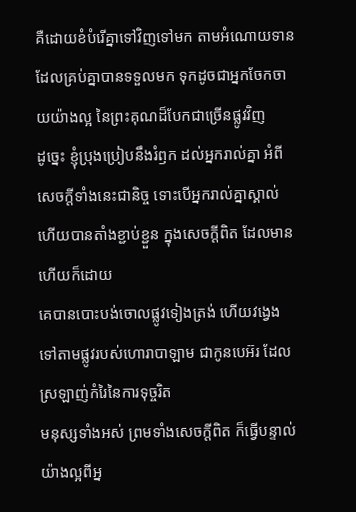គឺដោយខំបំរើគ្នាទៅវិញទៅមក តាមអំណោយទានដែលគ្រប់គ្នាបានទទួលមក ទុកដូចជាអ្នកចែកចាយយ៉ាងល្អ នៃព្រះគុណដ៏បែកជាច្រើនផ្លូវវិញ
ដូច្នេះ ខ្ញុំប្រុងប្រៀបនឹងរំឭក ដល់អ្នករាល់គ្នា អំពីសេចក្ដីទាំងនេះជានិច្ច ទោះបើអ្នករាល់គ្នាស្គាល់ ហើយបានតាំងខ្ជាប់ខ្ជួន ក្នុងសេចក្ដីពិត ដែលមានហើយក៏ដោយ
គេបានបោះបង់ចោលផ្លូវទៀងត្រង់ ហើយវង្វេងទៅតាមផ្លូវរបស់ហោរាបាឡាម ជាកូនបេអ៊រ ដែលស្រឡាញ់កំរៃនៃការទុច្ចរិត
មនុស្សទាំងអស់ ព្រមទាំងសេចក្ដីពិត ក៏ធ្វើបន្ទាល់យ៉ាងល្អពីអ្ន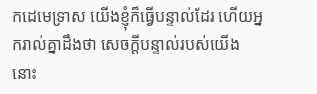កដេមេទ្រាស យើងខ្ញុំក៏ធ្វើបន្ទាល់ដែរ ហើយអ្នករាល់គ្នាដឹងថា សេចក្ដីបន្ទាល់របស់យើង នោះ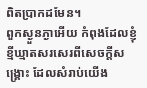ពិតប្រាកដមែន។
ពួកស្ងួនភ្ងាអើយ កំពុងដែលខ្ញុំខ្មីឃ្មាតសរសេរពីសេចក្ដីសង្គ្រោះ ដែលសំរាប់យើង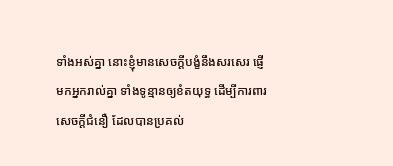ទាំងអស់គ្នា នោះខ្ញុំមានសេចក្ដីបង្ខំនឹងសរសេរ ផ្ញើមកអ្នករាល់គ្នា ទាំងទូន្មានឲ្យខំតយុទ្ធ ដើម្បីការពារសេចក្ដីជំនឿ ដែលបានប្រគល់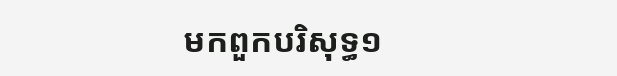មកពួកបរិសុទ្ធ១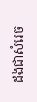ដងជាសំរេច